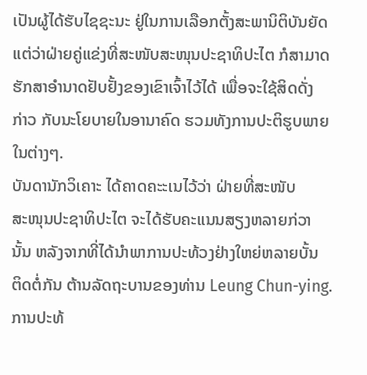ເປັນຜູ້ໄດ້ຮັບໄຊຊະນະ ຢູ່ໃນການເລືອກຕັ້ງສະພານິຕິບັນຍັດ
ແຕ່ວ່າຝ່າຍຄູ່ແຂ່ງທີ່ສະໜັບສະໜຸນປະຊາທິປະໄຕ ກໍສາມາດ
ຮັກສາອໍານາດຢັບຢັ້ງຂອງເຂົາເຈົ້າໄວ້ໄດ້ ເພື່ອຈະໃຊ້ສິດດັ່ງ
ກ່າວ ກັບນະໂຍບາຍໃນອານາຄົດ ຮວມທັງການປະຕິຮູບພາຍ
ໃນຕ່າງໆ.
ບັນດານັກວິເຄາະ ໄດ້ຄາດຄະະເນໄວ້ວ່າ ຝ່າຍທີ່ສະໜັບ
ສະໜຸນປະຊາທິປະໄຕ ຈະໄດ້ຮັບຄະແນນສຽງຫລາຍກ່ວາ
ນັ້ນ ຫລັງຈາກທີ່ໄດ້ນໍາພາການປະທ້ວງຢ່າງໃຫຍ່ຫລາຍບັ້ນ
ຕິດຕໍ່ກັນ ຕ້ານລັດຖະບານຂອງທ່ານ Leung Chun-ying.
ການປະທ້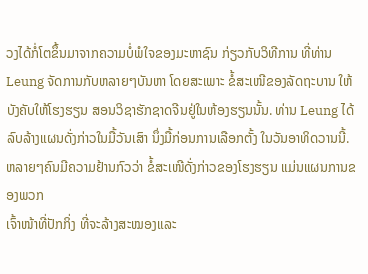ວງໄດ້ກໍ່ໂຕຂຶ້ນມາຈາກຄວາມບໍ່ພໍໃຈຂອງມະຫາຊົນ ກ່ຽວກັບວິທີການ ທີ່ທ່ານ Leung ຈັດການກັບຫລາຍໆບັນຫາ ໂດຍສະເພາະ ຂໍ້ສະເໜີຂອງລັດຖະບານ ໃຫ້ບັງຄັບໃຫ້ໂຮງຮຽນ ສອນວິຊາຮັກຊາດຈີນຢູ່ໃນຫ້ອງຮຽນນັ້ນ. ທ່ານ Leung ໄດ້ລົບລ້າງແຜນດັ່ງກ່າວໃນມື້ວັນເສົາ ນຶ່ງມື້ກ່ອນການເລືອກຕັ້ງ ໃນວັນອາທິດວານນີ້.
ຫລາຍໆຄົນມີຄວາມຢ້ານກົວວ່າ ຂໍ້ສະເໜີດັ່ງກ່າວຂອງໂຮງຮຽນ ແມ່ນແຜນການຂອງພວກ
ເຈົ້າໜ້າທີ່ປັກກິ່ງ ທີ່ຈະລ້າງສະໝອງແລະ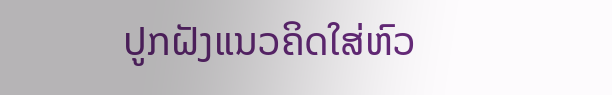ປູກຝັງແນວຄິດໃສ່ຫົວ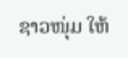ຊາວໜຸ່ມ ໃຫ້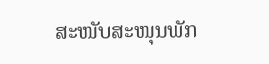ສະໜັບສະໜຸນພັກ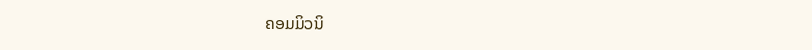ຄອມມິວນິ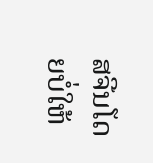ສຈີນໂດຍບໍ່ໃຫ້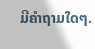ມີຄໍາຖາມໃດໆ.